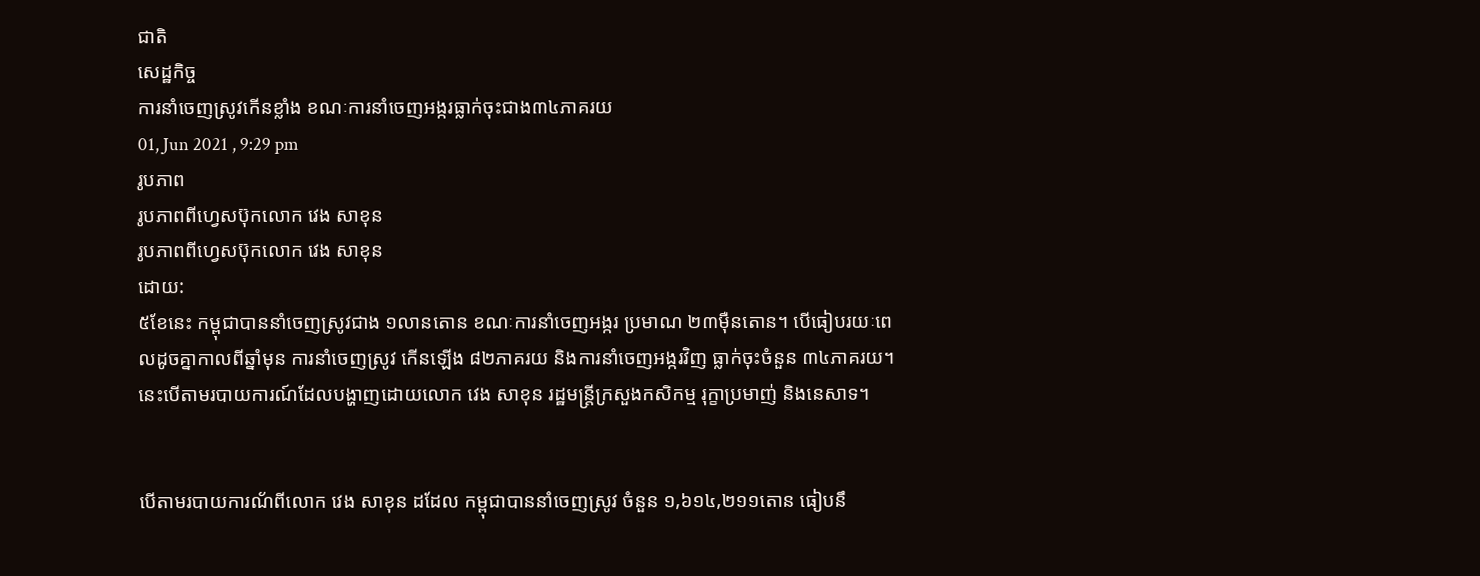ជាតិ
សេដ្ឋកិច្ច
ការនាំចេញស្រូវកើនខ្លាំង ខណៈការនាំចេញអង្ករធ្លាក់ចុះជាង៣៤ភាគរយ
01, Jun 2021 , 9:29 pm
រូបភាព
រូបភាពពីហ្វេសប៊ុកលោក វេង សាខុន
រូបភាពពីហ្វេសប៊ុកលោក វេង សាខុន
ដោយ:
៥ខែនេះ កម្ពុជាបាននាំចេញស្រូវជាង ១លានតោន ខណៈការនាំចេញអង្ករ ប្រមាណ ២៣ម៉ឺនតោន។ បើធៀបរយៈពេលដូចគ្នាកាលពីឆ្នាំមុន ការនាំចេញស្រូវ កើនឡើង ៨២ភាគរយ និងការនាំចេញអង្ករវិញ ធ្លាក់ចុះចំនួន ៣៤ភាគរយ។ នេះបើតាមរបាយការណ៍ដែលបង្ហាញដោយលោក វេង សាខុន រដ្ឋមន្រ្តីក្រសួងកសិកម្ម រុក្ខាប្រមាញ់ និងនេសាទ។


បើតាមរបាយការណ័ពីលោក វេង សាខុន ដដែល កម្ពុជាបាននាំចេញស្រូវ ចំនួន ១,៦១៤,២១១តោន ធៀបនឹ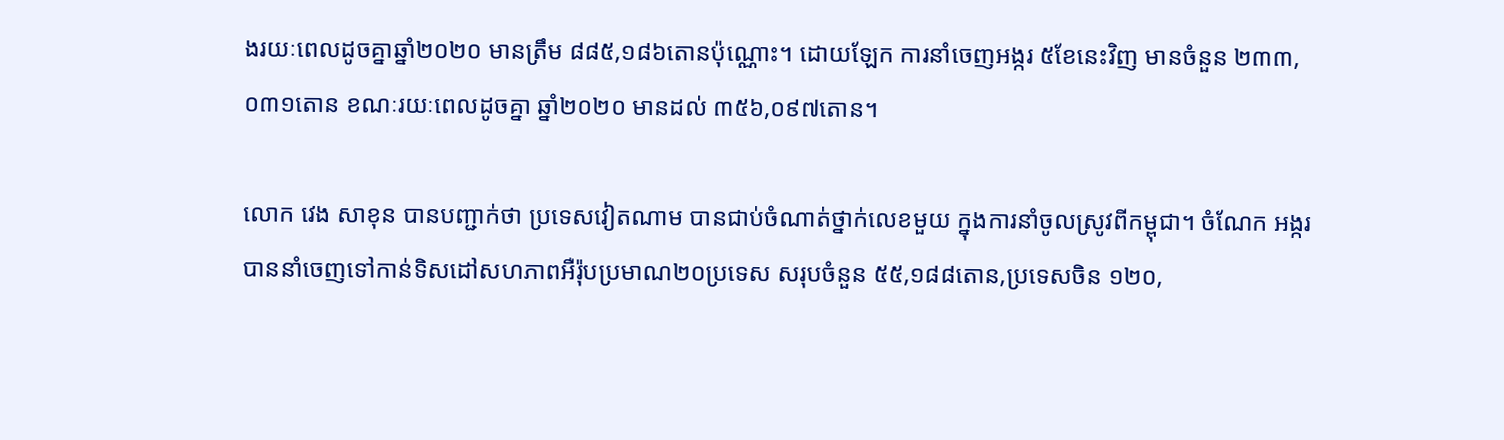ងរយៈពេលដូចគ្នាឆ្នាំ២០២០ មានត្រឹម ៨៨៥,១៨៦តោនប៉ុណ្ណោះ។ ដោយឡែក ការនាំចេញអង្ករ ៥ខែនេះវិញ មានចំនួន ២៣៣,០៣១តោន ខណៈរយៈពេលដូចគ្នា ឆ្នាំ២០២០ មានដល់ ៣៥៦,០៩៧តោន។

លោក វេង សាខុន បានបញ្ជាក់ថា ប្រទេសវៀតណាម បានជាប់ចំណាត់ថ្នាក់លេខមួយ ក្នុងការនាំចូលស្រូវពីកម្ពុជា។ ចំណែក អង្ករបាននាំចេញទៅកាន់ទិសដៅសហភាពអឺរ៉ុបប្រមាណ២០ប្រទេស សរុបចំនួន ៥៥,១៨៨តោន,ប្រទេសចិន ១២០,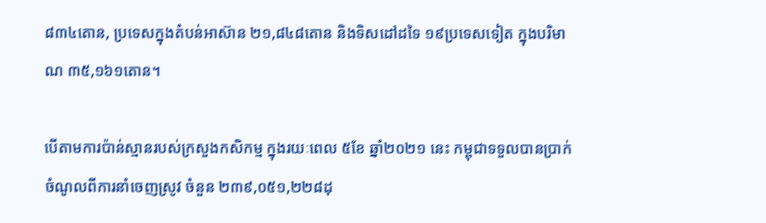៨៣៤តោន, ប្រទេសក្នុងតំបន់អាស៊ាន ២១,៨៤៨តោន និងទិសដៅដទៃ ១៩ប្រទេសទៀត ក្នុងបរិមាណ ៣៥,១៦១តោន។

បើតាមការប៉ាន់ស្មានរបស់ក្រសួងកសិកម្ម ក្នុងរយៈពេល ៥ខែ ឆ្នាំ២០២១ នេះ កម្ពុជាទទួលបានប្រាក់ចំណូលពីការនាំចេញស្រូវ ចំនួន ២៣៩,០៥១,២២៨ដុ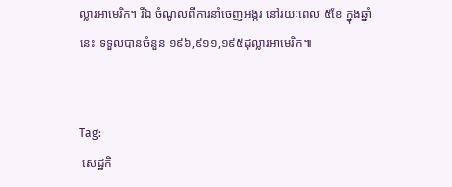ល្លារអាមេរិក។ រីឯ ចំណូលពីការនាំចេញអង្ករ នៅរយៈពេល ៥ខែ ក្នុងឆ្នាំនេះ ទទួលបានចំនួន ១៩៦,៩១១,១៩៥ដុល្លារអាមេរិក៕


Tag:
 សេដ្ឋកិ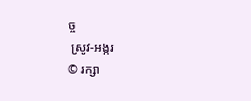ច្ច
 ស្រូវ-អង្ករ
© រក្សា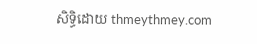សិទ្ធិដោយ thmeythmey.com